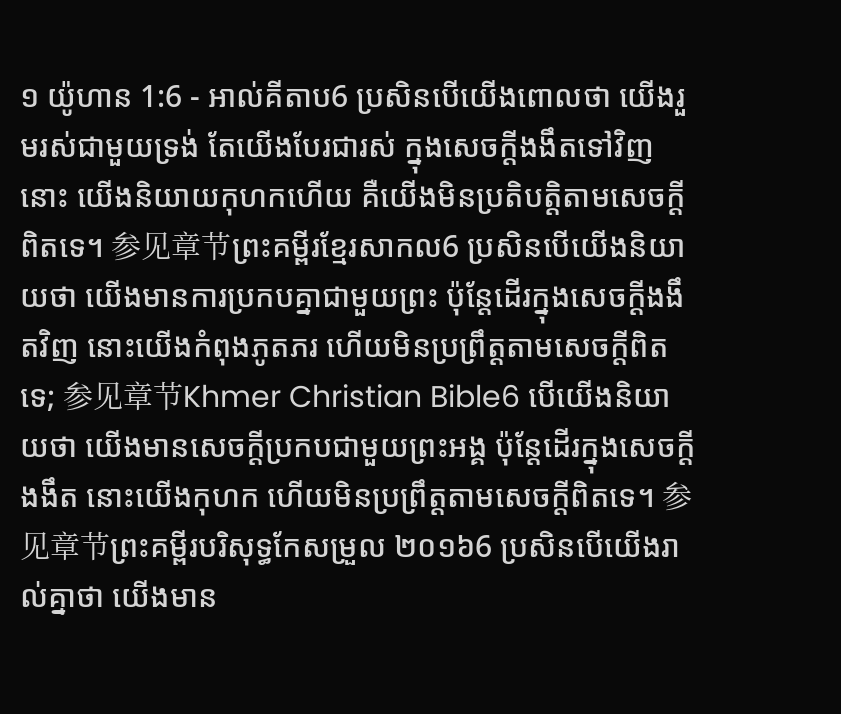១ យ៉ូហាន 1:6 - អាល់គីតាប6 ប្រសិនបើយើងពោលថា យើងរួមរស់ជាមួយទ្រង់ តែយើងបែរជារស់ ក្នុងសេចក្ដីងងឹតទៅវិញនោះ យើងនិយាយកុហកហើយ គឺយើងមិនប្រតិបត្ដិតាមសេចក្ដីពិតទេ។ 参见章节ព្រះគម្ពីរខ្មែរសាកល6 ប្រសិនបើយើងនិយាយថា យើងមានការប្រកបគ្នាជាមួយព្រះ ប៉ុន្តែដើរក្នុងសេចក្ដីងងឹតវិញ នោះយើងកំពុងភូតភរ ហើយមិនប្រព្រឹត្តតាមសេចក្ដីពិតទេ; 参见章节Khmer Christian Bible6 បើយើងនិយាយថា យើងមានសេចក្ដីប្រកបជាមួយព្រះអង្គ ប៉ុន្ដែដើរក្នុងសេចក្ដីងងឹត នោះយើងកុហក ហើយមិនប្រព្រឹត្ដតាមសេចក្ដីពិតទេ។ 参见章节ព្រះគម្ពីរបរិសុទ្ធកែសម្រួល ២០១៦6 ប្រសិនបើយើងរាល់គ្នាថា យើងមាន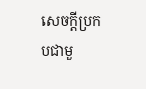សេចក្ដីប្រកបជាមួ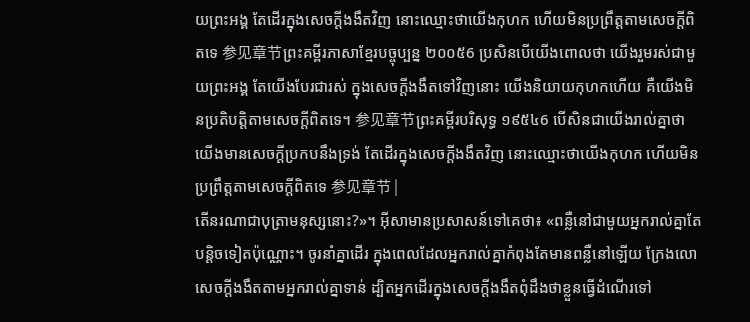យព្រះអង្គ តែដើរក្នុងសេចក្ដីងងឹតវិញ នោះឈ្មោះថាយើងកុហក ហើយមិនប្រព្រឹត្តតាមសេចក្ដីពិតទេ 参见章节ព្រះគម្ពីរភាសាខ្មែរបច្ចុប្បន្ន ២០០៥6 ប្រសិនបើយើងពោលថា យើងរួមរស់ជាមួយព្រះអង្គ តែយើងបែរជារស់ ក្នុងសេចក្ដីងងឹតទៅវិញនោះ យើងនិយាយកុហកហើយ គឺយើងមិនប្រតិបត្តិតាមសេចក្ដីពិតទេ។ 参见章节ព្រះគម្ពីរបរិសុទ្ធ ១៩៥៤6 បើសិនជាយើងរាល់គ្នាថា យើងមានសេចក្ដីប្រកបនឹងទ្រង់ តែដើរក្នុងសេចក្ដីងងឹតវិញ នោះឈ្មោះថាយើងកុហក ហើយមិនប្រព្រឹត្តតាមសេចក្ដីពិតទេ 参见章节 |
តើនរណាជាបុត្រាមនុស្សនោះ?»។ អ៊ីសាមានប្រសាសន៍ទៅគេថា៖ «ពន្លឺនៅជាមួយអ្នករាល់គ្នាតែបន្ដិចទៀតប៉ុណ្ណោះ។ ចូរនាំគ្នាដើរ ក្នុងពេលដែលអ្នករាល់គ្នាកំពុងតែមានពន្លឺនៅឡើយ ក្រែងលោសេចក្ដីងងឹតតាមអ្នករាល់គ្នាទាន់ ដ្បិតអ្នកដើរក្នុងសេចក្ដីងងឹតពុំដឹងថាខ្លួនធ្វើដំណើរទៅ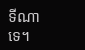ទីណាទេ។